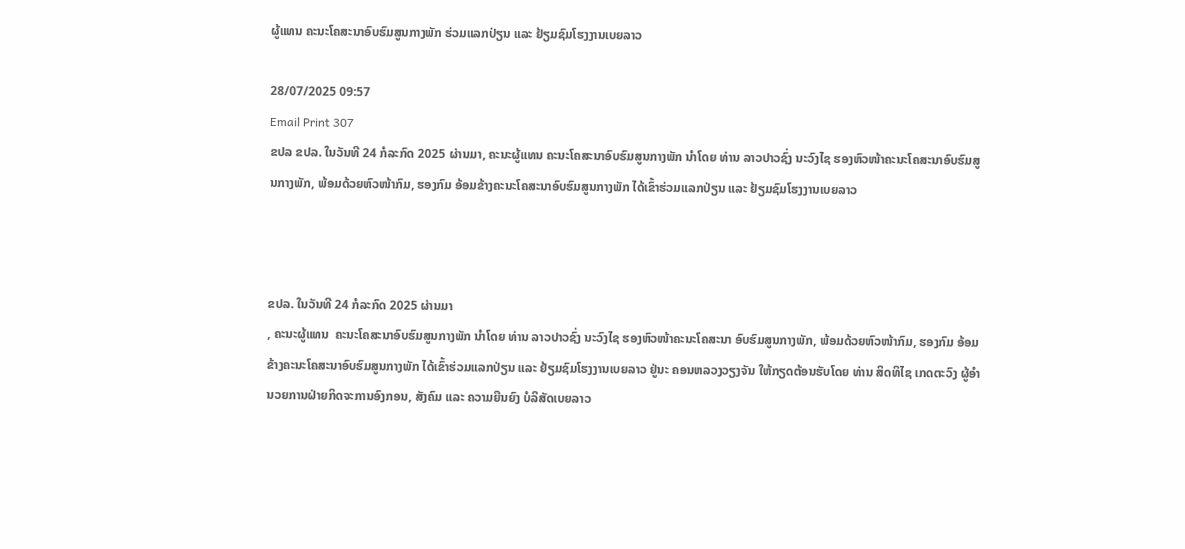ຜູ້ແທນ ຄະນະໂຄສະນາອົບຮົມສູນກາງພັກ ຮ່ວມແລກປ່ຽນ ແລະ ຢ້ຽມຊົມໂຮງງານເບຍລາວ

28/07/2025 09:57
Email Print 307
ຂປລ ຂປລ. ໃນວັນທີ 24 ກໍລະກົດ 2025 ຜ່ານມາ, ຄະນະຜູ້ແທນ ຄະນະໂຄສະນາອົບຮົມສູນກາງພັກ ນຳໂດຍ ທ່ານ ລາວປາວຊົ່ງ ນະວົງໄຊ ຮອງຫົວໜ້າຄະນະໂຄສະນາອົບຮົມສູນກາງພັກ, ພ້ອມດ້ວຍຫົວໜ້າກົມ, ຮອງກົມ ອ້ອມຂ້າງຄະນະໂຄສະນາອົບຮົມສູນກາງພັກ ໄດ້ເຂົ້າຮ່ວມແລກປ່ຽນ ແລະ ຢ້ຽມຊົມໂຮງງານເບຍລາວ



ຂປລ. ໃນວັນທີ 24 ກໍລະກົດ 2025 ຜ່ານມາ
, ຄະນະຜູ້ແທນ  ຄະນະໂຄສະນາອົບຮົມສູນກາງພັກ ນຳໂດຍ ທ່ານ ລາວປາວຊົ່ງ ນະວົງໄຊ ຮອງຫົວໜ້າຄະນະໂຄສະນາ ອົບຮົມສູນກາງພັກ, ພ້ອມດ້ວຍຫົວໜ້າກົມ, ຮອງກົມ ອ້ອມຂ້າງຄະນະໂຄສະນາອົບຮົມສູນກາງພັກ ໄດ້ເຂົ້າຮ່ວມແລກປ່ຽນ ແລະ ຢ້ຽມຊົມໂຮງງານເບຍລາວ ຢູ່ນະ ຄອນຫລວງວຽງຈັນ ໃຫ້ກຽດຕ້ອນຮັບໂດຍ ທ່ານ ສິດທິໄຊ ເກດຕະວົງ ຜູ້ອຳນວຍການຝ່າຍກິດຈະການອົງກອນ, ສັງຄົມ ແລະ ຄວາມຍືນຍົງ ບໍລິສັດເບຍລາວ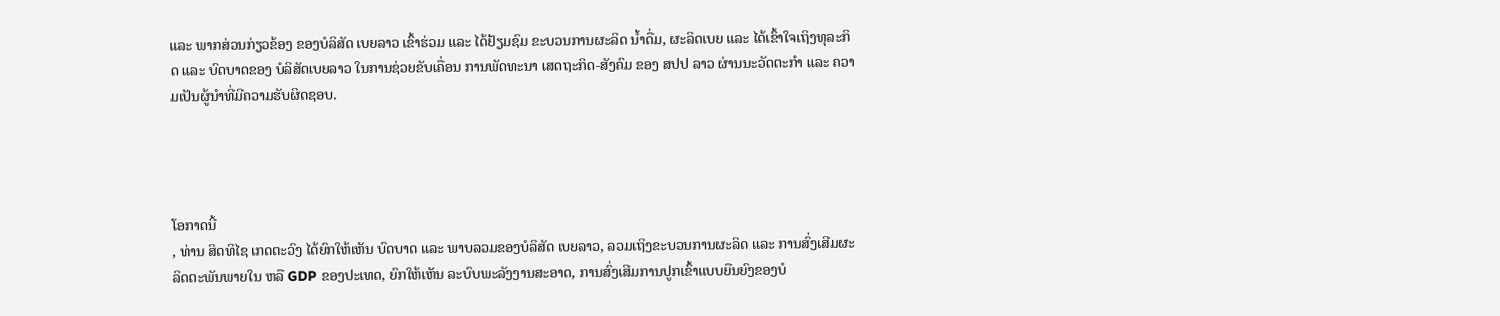ແລະ ພາກສ່ວນກ່ຽວຂ້ອງ ຂອງບໍລິສັດ ເບຍລາວ ເຂົ້າຮ່ວມ ແລະ ໄດ້ຢ້ຽມຊົມ ຂະບວນການຜະລິດ ນ້ຳດື່ມ, ຜະລິດເບຍ ແລະ ໄດ້ເຂົ້າໃຈເຖິງທຸລະກິດ ແລະ ບົດບາດຂອງ ບໍລິສັດເບຍລາວ ໃນການຊ່ວຍຂັບເຄື່ອນ ການພັດທະນາ ເສດຖະກິດ-ສັງຄົມ ຂອງ ສປປ ລາວ ຜ່ານນະວັດຕະກຳ ແລະ ຄວາມເປັນຜູ້ນຳທີ່ມີຄວາມຮັບຜິດຊອບ.




ໂອກາດນີ້
, ທ່ານ ສິດທິໄຊ ເກດຕະວົງ ໄດ້ຍົກໃຫ້ເຫັນ ບົດບາດ ແລະ ພາບລວມຂອງບໍລິສັດ ເບຍລາວ, ລວມເຖິງຂະບວນການຜະລິດ ແລະ ການສົ່ງເສີມຜະລິດຕະພັນພາຍໃນ ຫລື GDP ຂອງປະເທດ, ຍົກໃຫ້ເຫັນ ລະບົບພະລັງງານສະອາດ, ການສົ່ງເສີມການປູກເຂົ້າແບບຍືນຍົງຂອງບໍ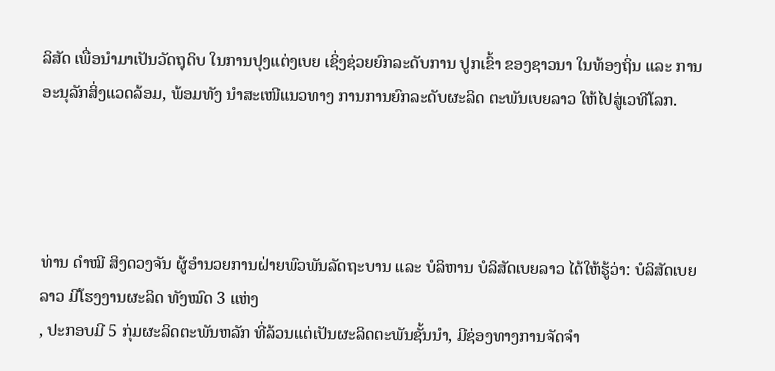ລິສັດ ເພື່ອນຳມາເປັນວັດຖຸດິບ ໃນການປຸງແຕ່ງເບຍ ເຊິ່ງຊ່ວຍຍົກລະດັບການ ປູກເຂົ້າ ຂອງຊາວນາ ໃນທ້ອງຖິ່ນ ແລະ ການອະນຸລັກສິ່ງແວດລ້ອມ, ພ້ອມທັງ ນໍາສະເໜີແນວທາງ ການການຍົກລະດັບຜະລິດ ຕະພັນເບຍລາວ ໃຫ້ໄປສູ່ເວທີໂລກ.




ທ່ານ ດຳໝີ ສິງດວງຈັນ ຜູ້ອຳນວຍການຝ່າຍພົວພັນລັດຖະບານ ແລະ ບໍລິຫານ ບໍລິສັດເບຍລາວ ໄດ້ໃຫ້ຮູ້ວ່າ: ບໍລິສັດເບຍລາວ ມີໂຮງງານຜະລິດ ທັງໝົດ 3 ແຫ່ງ
, ປະກອບມີ 5 ກຸ່ມຜະລິດຕະພັນຫລັກ ທີ່ລ້ວນແຕ່ເປັນຜະລິດຕະພັນຊັ້ນນຳ, ມີຊ່ອງທາງການຈັດຈຳ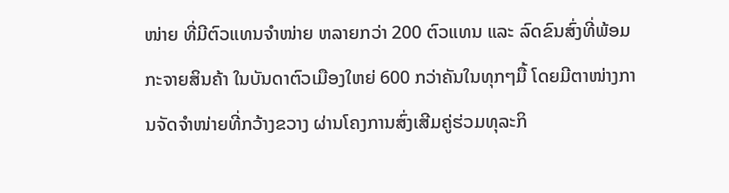ໜ່າຍ ທີ່ມີຕົວແທນຈຳໜ່າຍ ຫລາຍກວ່າ 200 ຕົວແທນ ແລະ ລົດຂົນສົ່ງທີ່ພ້ອມກະຈາຍສິນຄ້າ ໃນບັນດາຕົວເມືອງໃຫຍ່ 600 ກວ່າຄັນໃນທຸກໆມື້ ໂດຍມີຕາໜ່າງການຈັດຈຳໜ່າຍທີ່ກວ້າງຂວາງ ຜ່ານໂຄງການສົ່ງເສີມຄູ່ຮ່ວມທຸລະກິ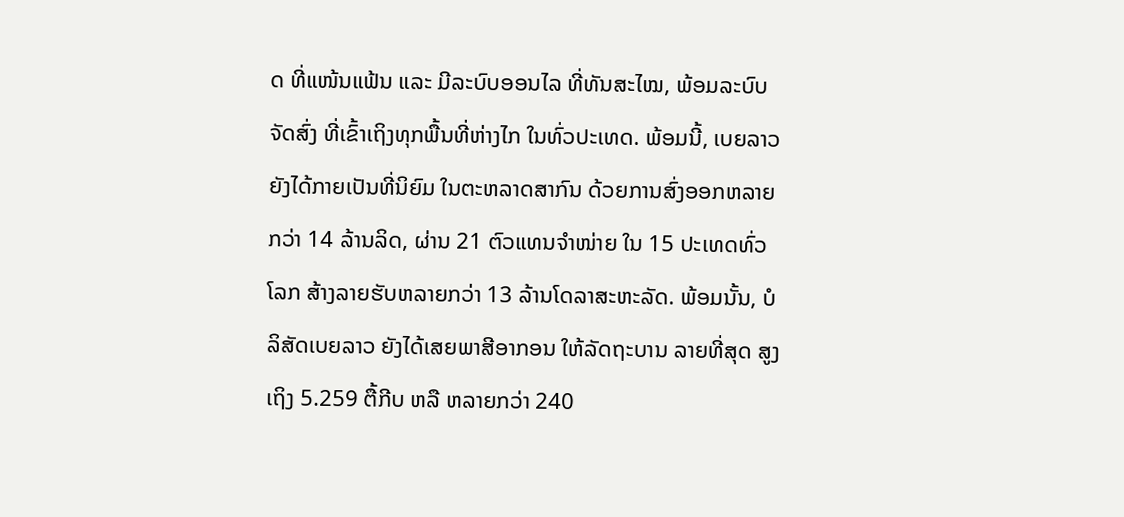ດ ທີ່ແໜ້ນແຟ້ນ ແລະ ມີລະບົບອອນໄລ ທີ່ທັນສະໄໝ, ພ້ອມລະບົບຈັດສົ່ງ ທີ່ເຂົ້າເຖິງທຸກພື້ນທີ່ຫ່າງໄກ ໃນທົ່ວປະເທດ. ພ້ອມນີ້, ເບຍລາວ ຍັງໄດ້ກາຍເປັນທີ່ນິຍົມ ໃນຕະຫລາດສາກົນ ດ້ວຍການສົ່ງອອກຫລາຍກວ່າ 14 ລ້ານລິດ, ຜ່ານ 21 ຕົວແທນຈຳໜ່າຍ ໃນ 15 ປະເທດທົ່ວໂລກ ສ້າງລາຍຮັບຫລາຍກວ່າ 13 ລ້ານໂດລາສະຫະລັດ. ພ້ອມນັ້ນ, ບໍລິສັດເບຍລາວ ຍັງໄດ້ເສຍພາສີອາກອນ ໃຫ້ລັດຖະບານ ລາຍທີ່ສຸດ ສູງເຖິງ 5.259 ຕື້ກີບ ຫລື ຫລາຍກວ່າ 240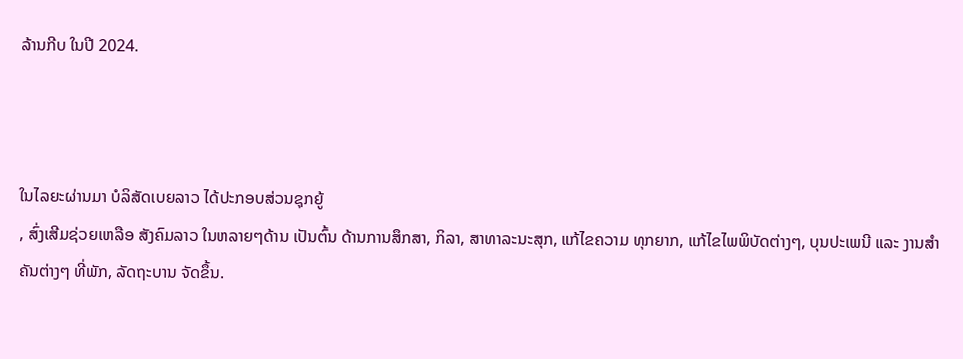ລ້ານກີບ ໃນປີ 2024.



ໃນໄລຍະຜ່ານມາ ບໍລິສັດເບຍລາວ ໄດ້ປະກອບສ່ວນຊຸກຍູ້
, ສົ່ງເສີມຊ່ວຍເຫລືອ ສັງຄົມລາວ ໃນຫລາຍໆດ້ານ ເປັນຕົ້ນ ດ້ານການສຶກສາ, ກິລາ, ສາທາລະນະສຸກ, ແກ້ໄຂຄວາມ ທຸກຍາກ, ແກ້ໄຂໄພພິບັດຕ່າງໆ, ບຸນປະເພນີ ແລະ ງານສຳຄັນຕ່າງໆ ທີ່ພັກ, ລັດຖະບານ ຈັດຂຶ້ນ.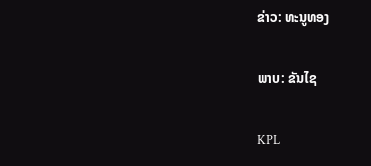ຂ່າວ: ທະນູທອງ

ພາບ: ຂັນໄຊ

KPL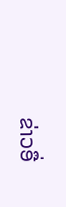ຂ່າວອື່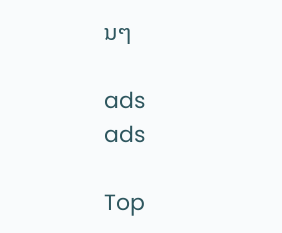ນໆ

ads
ads

Top